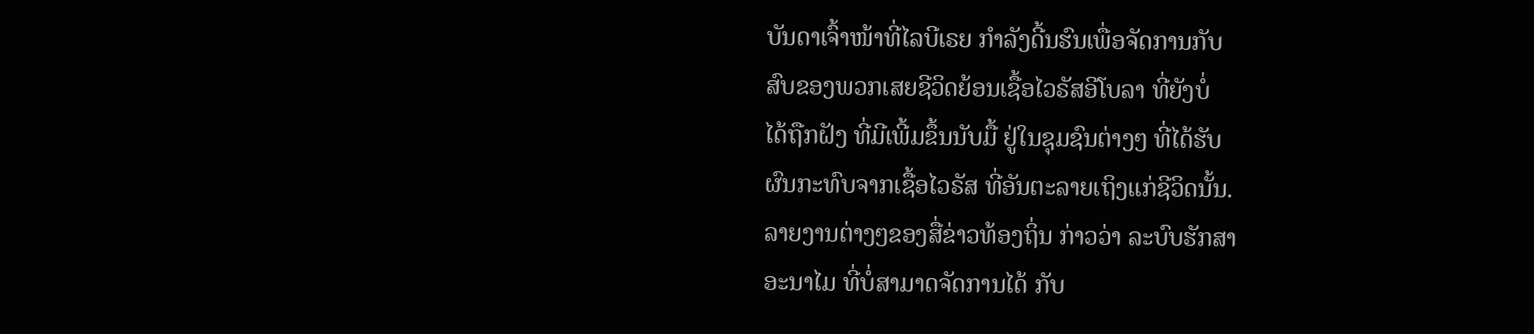ບັນດາເຈົ້າໜ້າທີ່ໄລບີເຣຍ ກຳລັງດີ້ນຮົນເພື່ອຈັດການກັບ
ສົບຂອງພວກເສຍຊີວິດຍ້ອນເຊື້ອໄວຣັສອີໂບລາ ທີ່ຍັງບໍ່
ໄດ້ຖືກຝັງ ທີ່ມີເພີ້ມຂຶ້ນນັບມື້ ຢູ່ໃນຊຸມຊົນຕ່າງໆ ທີ່ໄດ້ຮັບ
ຜົນກະທົບຈາກເຊື້ອໄວຣັສ ທີ່ອັນຕະລາຍເຖິງແກ່ຊີວິດນັ້ນ.
ລາຍງານຕ່າງໆຂອງສື່ຂ່າວທ້ອງຖິ່ນ ກ່າວວ່າ ລະບົບຮັກສາ
ອະນາໄມ ທີ່ບໍ່ສາມາດຈັດການໄດ້ ກັບ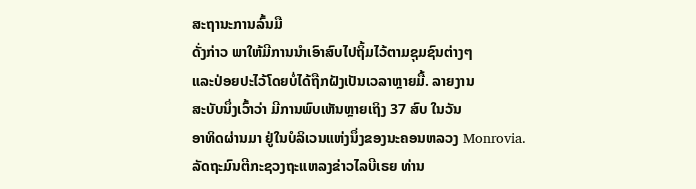ສະຖານະການລົ້ນມື
ດັ່ງກ່າວ ພາໃຫ້ມີການນຳເອົາສົບໄປຖິ້ມໄວ້ຕາມຊຸມຊົນຕ່າງໆ
ແລະປ່ອຍປະໄວ້ໂດຍບໍ່ໄດ້ຖືກຝັງເປັນເວລາຫຼາຍມື້. ລາຍງານ
ສະບັບນຶ່ງເວົ້າວ່າ ມີການພົບເຫັນຫຼາຍເຖິງ 37 ສົບ ໃນວັນ
ອາທິດຜ່ານມາ ຢູ່ໃນບໍລິເວນແຫ່ງນຶ່ງຂອງນະຄອນຫລວງ Monrovia.
ລັດຖະມົນຕີກະຊວງຖະແຫລງຂ່າວໄລບີເຣຍ ທ່ານ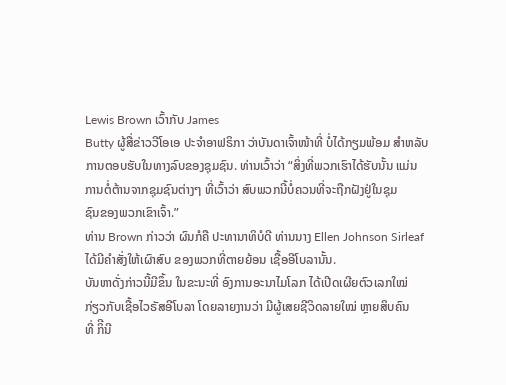Lewis Brown ເວົ້າກັບ James
Butty ຜູ້ສື່ຂ່າວວີໂອເອ ປະຈຳອາຟຣິກາ ວ່າບັນດາເຈົ້າໜ້າທີ່ ບໍ່ໄດ້ກຽມພ້ອມ ສຳຫລັບ
ການຕອບຮັບໃນທາງລົບຂອງຊຸມຊົນ. ທ່ານເວົ້າວ່າ “ສິ່ງທີ່ພວກເຮົາໄດ້ຮັບນັ້ນ ແມ່ນ
ການຕໍ່ຕ້ານຈາກຊຸມຊົນຕ່າງໆ ທີ່ເວົ້າວ່າ ສົບພວກນີ້ບໍ່ຄວນທີ່ຈະຖືກຝັງຢູ່ໃນຊຸມ
ຊົນຂອງພວກເຂົາເຈົ້າ.”
ທ່ານ Brown ກ່າວວ່າ ຜົນກໍຄື ປະທານາທິບໍດີ ທ່ານນາງ Ellen Johnson Sirleaf
ໄດ້ມີຄຳສັ່ງໃຫ້ເຜົາສົບ ຂອງພວກທີ່ຕາຍຍ້ອນ ເຊື້ອອີໂບລານັ້ນ.
ບັນຫາດັ່ງກ່າວນີ້ມີຂຶ້ນ ໃນຂະນະທີ່ ອົງການອະນາໄມໂລກ ໄດ້ເປີດເຜີຍຕົວເລກໃໝ່
ກ່ຽວກັບເຊື້ອໄວຣັສອີໂບລາ ໂດຍລາຍງານວ່າ ມີຜູ້ເສຍຊີວິດລາຍໃໝ່ ຫຼາຍສິບຄົນ
ທີ່ ກິີນີ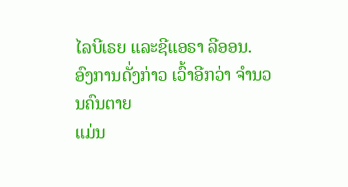ໄລບີເຣຍ ແລະຊີແອຣາ ລີອອນ. ອົງການດັ່ງກ່າວ ເວົ້າອີກວ່າ ຈຳນວນຄົນຕາຍ
ແມ່ນ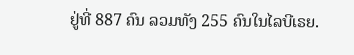ຢູ່ທີ່ 887 ຄົນ ລວມທັງ 255 ຄົນໃນໄລບີເຣຍ.